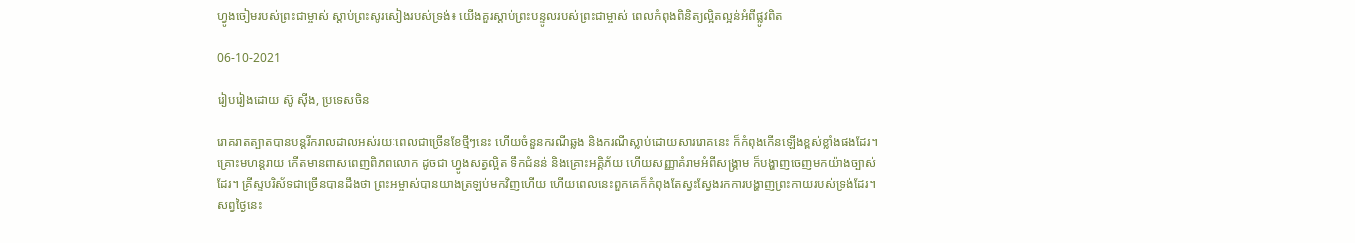ហ្វូងចៀមរបស់ព្រះជាម្ចាស់ ស្ដាប់ព្រះសូរសៀងរបស់ទ្រង់៖ យើងគួរស្ដាប់ព្រះបន្ទូលរបស់ព្រះជាម្ចាស់ ពេលកំពុងពិនិត្យល្អិតល្អន់អំពីផ្លូវពិត

06-10-2021

រៀបរៀងដោយ ស៊ូ ស៊ីង, ប្រទេសចិន

រោគរាតត្បាតបានបន្តរីករាលដាលអស់រយៈពេលជាច្រើនខែថ្មីៗនេះ ហើយចំនួនករណីឆ្លង និងករណីស្លាប់ដោយសាររោគនេះ ក៏កំពុងកើនឡើងខ្ពស់ខ្លាំងផងដែរ។ គ្រោះមហន្តរាយ កើតមានពាសពេញពិភពលោក ដូចជា ហ្វូងសត្វល្អិត ទឹកជំនន់ និងគ្រោះអគ្គិភ័យ ហើយសញ្ញាគំរាមអំពីសង្គ្រាម ក៏បង្ហាញចេញមកយ៉ាងច្បាស់ដែរ។ គ្រីស្ទបរិស័ទជាច្រើនបានដឹងថា ព្រះអម្ចាស់បានយាងត្រឡប់មកវិញហើយ ហើយពេលនេះពួកគេក៏កំពុងតែស្វះស្វែងរកការបង្ហាញព្រះកាយរបស់ទ្រង់ដែរ។ សព្វថ្ងៃនេះ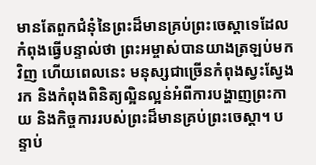មានតែពួកជំនុំនៃព្រះដ៏មានគ្រប់ព្រះចេស្ដាទេដែលកំពុងធ្វើបន្ទាល់ថា ព្រះអម្ចាស់បានយាងត្រឡប់មកវិញ ហើយពេលនេះ មនុស្សជាច្រើនកំពុងស្វះស្វែងរក និងកំពុងពិនិត្យល្អិនល្អន់អំពីការបង្ហាញព្រះកាយ និងកិច្ចការរបស់ព្រះដ៏មានគ្រប់ព្រះចេស្ដា។ បន្ទាប់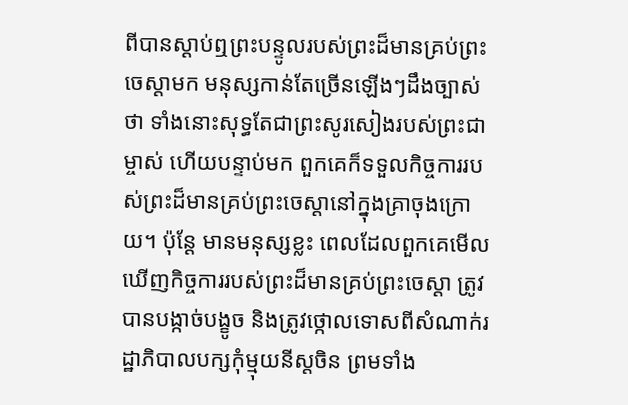ពីបានស្ដាប់ឮព្រះបន្ទូលរបស់ព្រះដ៏មានគ្រប់ព្រះចេស្ដាមក មនុស្សកាន់តែច្រើនឡើងៗដឹងច្បាស់ថា ទាំងនោះសុទ្ធតែជាព្រះសូរសៀងរបស់ព្រះជាម្ចាស់ ហើយបន្ទាប់មក ពួកគេក៏ទទួលកិច្ចការរបស់ព្រះដ៏មានគ្រប់ព្រះចេស្ដានៅក្នុងគ្រាចុងក្រោយ។ ប៉ុន្តែ មានមនុស្សខ្លះ ពេលដែលពួកគេមើលឃើញកិច្ចការរបស់ព្រះដ៏មានគ្រប់ព្រះចេស្ដា ត្រូវបានបង្កាច់បង្ខូច និងត្រូវថ្កោលទោសពីសំណាក់រដ្ឋាភិបាលបក្សកុំម្មុយនីស្តចិន ព្រមទាំង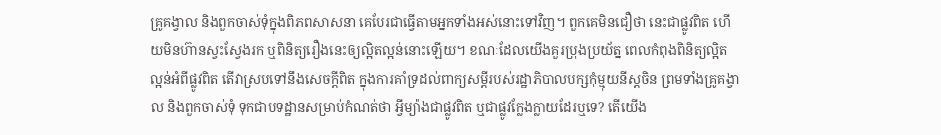គ្រូគង្វាល និងពួកចាស់ទុំក្នុងពិភពសាសនា គេបែរជាធ្វើតាមអ្នកទាំងអស់នោះទៅវិញ។ ពួកគេមិនជឿថា នេះជាផ្លូវពិត ហើយមិនហ៊ានស្វះស្វែងរក ឬពិនិត្យរឿងនេះឲ្យល្អិតល្អន់នោះឡើយ។ ខណៈដែលយើងគួរប្រុងប្រយ័ត្ន ពេលកំពុងពិនិត្យល្អិតល្អន់អំពីផ្លូវពិត តើវាស្របទៅនឹងសេចក្ដីពិត ក្នុងការគាំទ្រដល់ពាក្យសម្ដីរបស់រដ្ឋាភិបាលបក្សកុំម្មុយនីស្តចិន ព្រមទាំងគ្រូគង្វាល និងពួកចាស់ទុំ ទុកជាបទដ្ឋានសម្រាប់កំណត់ថា អ្វីម្យ៉ាងជាផ្លូវពិត ឬជាផ្លូវក្លែងក្លាយដែរឬទេ? តើយើង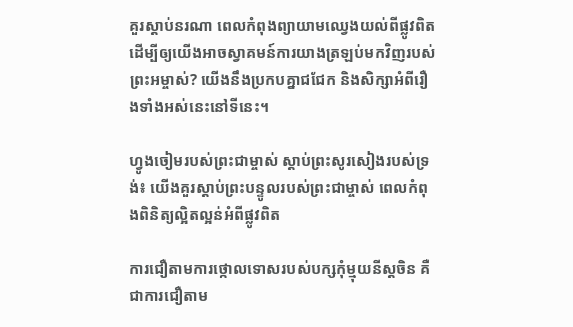គួរស្ដាប់នរណា ពេលកំពុងព្យាយាមឈ្វេងយល់ពីផ្លូវពិត ដើម្បីឲ្យយើងអាចស្វាគមន៍ការយាងត្រឡប់មកវិញរបស់ព្រះអម្ចាស់? យើងនឹងប្រកបគ្នាជជែក និងសិក្សាអំពីរឿងទាំងអស់នេះនៅទីនេះ។

ហ្វូងចៀមរបស់ព្រះជាម្ចាស់ ស្ដាប់ព្រះសូរសៀងរបស់ទ្រង់៖ យើងគួរស្ដាប់ព្រះបន្ទូលរបស់ព្រះជាម្ចាស់ ពេលកំពុងពិនិត្យល្អិតល្អន់អំពីផ្លូវពិត

ការជឿតាមការថ្កោលទោសរបស់បក្សកុំម្មុយនីស្តចិន គឺជាការជឿតាម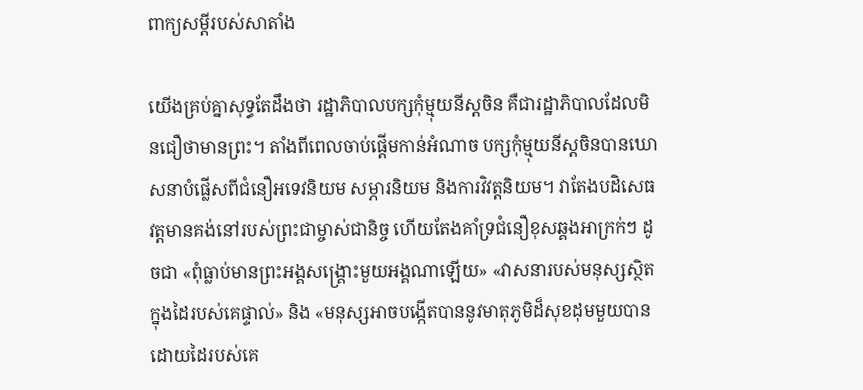ពាក្យសម្ដីរបស់សាតាំង

យើងគ្រប់គ្នាសុទ្ធតែដឹងថា រដ្ឋាភិបាលបក្សកុំម្មុយនីស្តចិន គឺជារដ្ឋាភិបាលដែលមិនជឿថាមានព្រះ។ តាំងពីពេលចាប់ផ្ដើមកាន់អំណាច បក្សកុំម្មុយនីស្តចិនបានឃោសនាបំផ្លើសពីជំនឿអទេវនិយម សម្ភារនិយម និងការវិវត្តនិយម។ វាតែងបដិសេធវត្តមានគង់នៅរបស់ព្រះជាម្ចាស់ជានិច្ច ហើយតែងគាំទ្រជំនឿខុសឆ្គងអាក្រក់ៗ ដូចជា «ពុំធ្លាប់មានព្រះអង្គសង្គ្រោះមួយអង្គណាឡើយ» «វាសនារបស់មនុស្សស្ថិតក្នុងដៃរបស់គេផ្ទាល់» និង «មនុស្សអាចបង្កើតបាននូវមាតុភូមិដ៏សុខដុមមួយបាន ដោយដៃរបស់គេ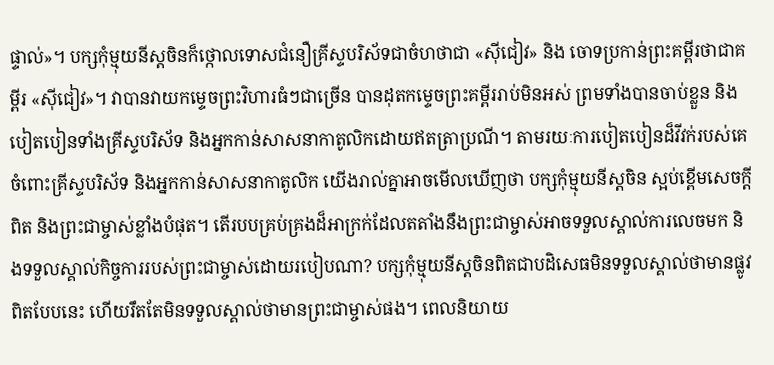ផ្ទាល់»។ បក្សកុំម្មុយនីស្តចិនក៏ថ្កោលទោសជំនឿគ្រីស្ទបរិស័ទជាចំហថាជា «ស៊ីជៀវ» និង ចោទប្រកាន់ព្រះគម្ពីរថាជាគម្ពីរ «ស៊ីជៀវ»។ វាបានវាយកម្ទេចព្រះវិហារធំៗជាច្រើន បានដុតកម្ទេចព្រះគម្ពីររាប់មិនអស់ ព្រមទាំងបានចាប់ខ្លួន និងបៀតបៀនទាំងគ្រីស្ទបរិស័ទ និងអ្នកកាន់សាសនាកាតូលិកដោយឥតត្រាប្រណី។ តាមរយៈការបៀតបៀនដ៏វីវក់របស់គេ ចំពោះគ្រីស្ទបរិស័ទ និងអ្នកកាន់សាសនាកាតូលិក យើងរាល់គ្នាអាចមើលឃើញថា បក្សកុំម្មុយនីស្តចិន ស្អប់ខ្ពើមសេចក្ដីពិត និងព្រះជាម្ចាស់ខ្លាំងបំផុត។ តើរបបគ្រប់គ្រងដ៏អាក្រក់ដែលតតាំងនឹងព្រះជាម្ចាស់អាចទទួលស្គាល់ការលេចមក និងទទួលស្គាល់កិច្ចការរបស់ព្រះជាម្ចាស់ដោយរបៀបណា? បក្សកុំម្មុយនីស្តចិនពិតជាបដិសេធមិនទទួលស្គាល់ថាមានផ្លូវពិតបែបនេះ ហើយរឹតតែមិនទទួលស្គាល់ថាមានព្រះជាម្ចាស់ផង។ ពេលនិយាយ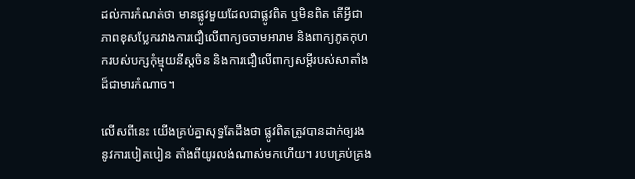ដល់ការកំណត់ថា មានផ្លូវមួយដែលជាផ្លូវពិត ឬមិនពិត តើអ្វីជាភាពខុសប្លែករវាងការជឿលើពាក្យចចាមអារាម និងពាក្យភូតកុហករបស់បក្សកុំម្មុយនីស្តចិន និងការជឿលើពាក្យសម្ដីរបស់សាតាំងដ៏ជាមារកំណាច។

លើសពីនេះ យើងគ្រប់គ្នាសុទ្ធតែដឹងថា ផ្លូវពិតត្រូវបានដាក់ឲ្យរងនូវការបៀតបៀន តាំងពីយូរលង់ណាស់មកហើយ។ របបគ្រប់គ្រង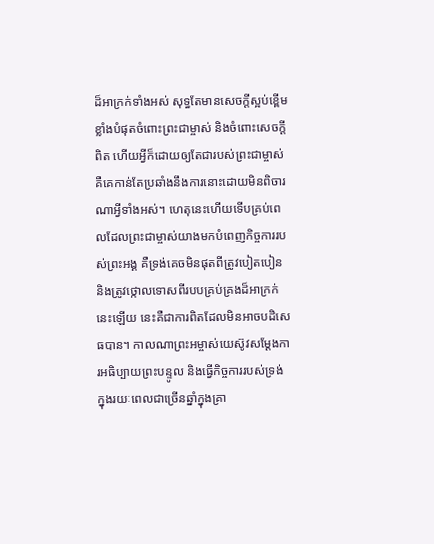ដ៏អាក្រក់ទាំងអស់ សុទ្ធតែមានសេចក្ដីស្អប់ខ្ពើមខ្លាំងបំផុតចំពោះព្រះជាម្ចាស់ និងចំពោះសេចក្ដីពិត ហើយអ្វីក៏ដោយឲ្យតែជារបស់ព្រះជាម្ចាស់ គឺគេកាន់តែប្រឆាំងនឹងការនោះដោយមិនពិចារណាអ្វីទាំងអស់។ ហេតុនេះហើយទើបគ្រប់ពេលដែលព្រះជាម្ចាស់យាងមកបំពេញកិច្ចការរបស់ព្រះអង្គ គឺទ្រង់គេចមិនផុតពីត្រូវបៀតបៀន និងត្រូវថ្កោលទោសពីរបបគ្រប់គ្រងដ៏អាក្រក់នេះឡើយ នេះគឺជាការពិតដែលមិនអាចបដិសេធបាន។ កាលណាព្រះអម្ចាស់យេស៊ូវសម្ដែងការអធិប្បាយព្រះបន្ទូល និងធ្វើកិច្ចការរបស់ទ្រង់ ក្នុងរយៈពេលជាច្រើនឆ្នាំក្នុងគ្រា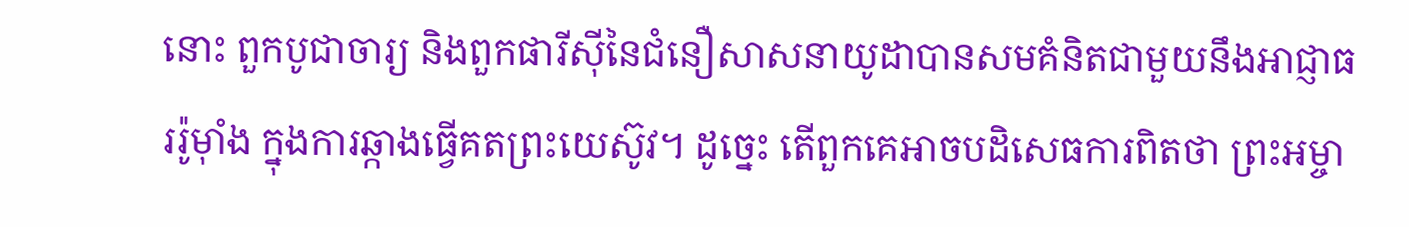នោះ ពួកបូជាចារ្យ និងពួកផារីស៊ីនៃជំនឿសាសនាយូដាបានសមគំនិតជាមួយនឹងអាជ្ញាធររ៉ូម៉ាំង ក្នុងការឆ្កាងធ្វើគតព្រះយេស៊ូវ។ ដូច្នេះ តើពួកគេអាចបដិសេធការពិតថា ព្រះអម្ចា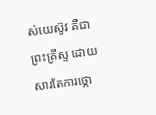ស់យេស៊ូវ គឺជាព្រះគ្រីស្ទ ដោយសារតែការថ្កោ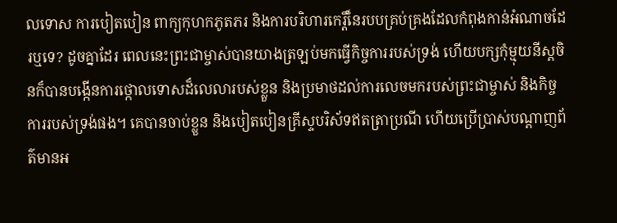លទោស ការបៀតបៀន ពាក្យកុហកភូតភរ និងការបរិហារកេរ្តិ៍នៃរបបគ្រប់គ្រងដែលកំពុងកាន់អំណាចដែរឬទេ? ដូចគ្នាដែរ ពេលនេះព្រះជាម្ចាស់បានយាងត្រឡប់មកធ្វើកិច្ចការរបស់ទ្រង់ ហើយបក្សកុំម្មុយនីស្តចិនក៏បានបង្កើនការថ្កោលទោសដ៏លេលារបស់ខ្លួន និងប្រមាថដល់ការលេចមករបស់ព្រះជាម្ចាស់ និងកិច្ចការរបស់ទ្រង់ផង។ គេបានចាប់ខ្លួន និងបៀតបៀនគ្រីស្ទបរិស័ទឥតត្រាប្រណី ហើយប្រើប្រាស់បណ្ដាញព័ត៌មានអ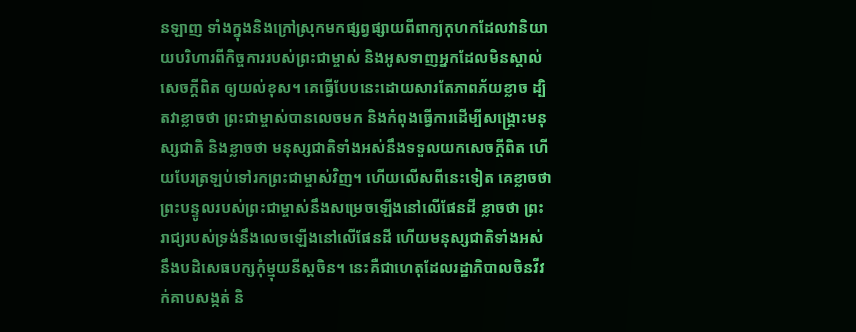នឡាញ ទាំងក្នុងនិងក្រៅស្រុកមកផ្សព្វផ្សាយពីពាក្យកុហកដែលវានិយាយបរិហារពីកិច្ចការរបស់ព្រះជាម្ចាស់ និងអូសទាញអ្នកដែលមិនស្គាល់សេចក្ដីពិត ឲ្យយល់ខុស។ គេធ្វើបែបនេះដោយសារតែភាពភ័យខ្លាច ដ្បិតវាខ្លាចថា ព្រះជាម្ចាស់បានលេចមក និងកំពុងធ្វើការដើម្បីសង្គ្រោះមនុស្សជាតិ និងខ្លាចថា មនុស្សជាតិទាំងអស់នឹងទទួលយកសេចក្ដីពិត ហើយបែរត្រឡប់ទៅរកព្រះជាម្ចាស់វិញ។ ហើយលើសពីនេះទៀត គេខ្លាចថា ព្រះបន្ទូលរបស់ព្រះជាម្ចាស់នឹងសម្រេចឡើងនៅលើផែនដី ខ្លាចថា ព្រះរាជ្យរបស់ទ្រង់នឹងលេចឡើងនៅលើផែនដី ហើយមនុស្សជាតិទាំងអស់នឹងបដិសេធបក្សកុំម្មុយនីស្តចិន។ នេះគឺជាហេតុដែលរដ្ឋាភិបាលចិនវីវក់គាបសង្កត់ និ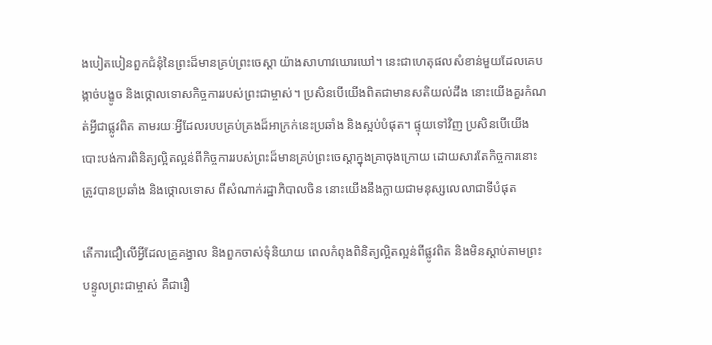ងបៀតបៀនពួកជំនុំនៃព្រះដ៏មានគ្រប់ព្រះចេស្ដា យ៉ាងសាហាវឃោរឃៅ។ នេះជាហេតុផលសំខាន់មួយដែលគេបង្កាច់បង្ខូច និងថ្កោលទោសកិច្ចការរបស់ព្រះជាម្ចាស់។ ប្រសិនបើយើងពិតជាមានសតិយល់ដឹង នោះយើងគួរកំណត់អ្វីជាផ្លូវពិត តាមរយៈអ្វីដែលរបបគ្រប់គ្រងដ៏អាក្រក់នេះប្រឆាំង និងស្អប់បំផុត។ ផ្ទុយទៅវិញ ប្រសិនបើយើងបោះបង់ការពិនិត្យល្អិតល្អន់ពីកិច្ចការរបស់ព្រះដ៏មានគ្រប់ព្រះចេស្ដាក្នុងគ្រាចុងក្រោយ ដោយសារតែកិច្ចការនោះត្រូវបានប្រឆាំង និងថ្កោលទោស ពីសំណាក់រដ្ឋាភិបាលចិន នោះយើងនឹងក្លាយជាមនុស្សលេលាជាទីបំផុត

តើការជឿលើអ្វីដែលគ្រូគង្វាល និងពួកចាស់ទុំនិយាយ ពេលកំពុងពិនិត្យល្អិតល្អន់ពីផ្លូវពិត និងមិនស្ដាប់តាមព្រះបន្ទូលព្រះជាម្ចាស់ គឺជារឿ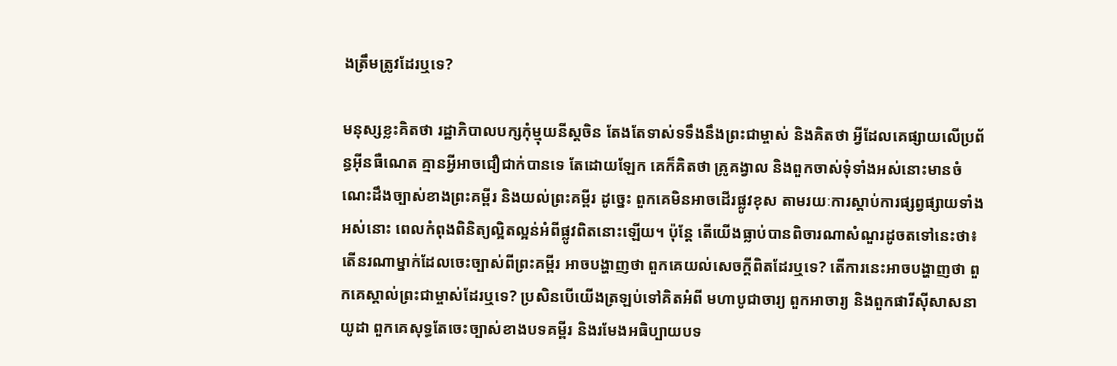ងត្រឹមត្រូវដែរឬទេ?

មនុស្សខ្លះគិតថា រដ្ឋាភិបាលបក្សកុំម្មុយនីស្តចិន តែងតែទាស់ទទឹងនឹងព្រះជាម្ចាស់ និងគិតថា អ្វីដែលគេផ្សាយលើប្រព័ន្ធអ៊ីនធឺណេត គ្មានអ្វីអាចជឿជាក់បានទេ តែដោយឡែក គេក៏គិតថា គ្រូគង្វាល និងពួកចាស់ទុំទាំងអស់នោះមានចំណេះដឹងច្បាស់ខាងព្រះគម្ពីរ និងយល់ព្រះគម្ពីរ ដូច្នេះ ពួកគេមិនអាចដើរផ្លូវខុស តាមរយៈការស្ដាប់ការផ្សព្វផ្សាយទាំងអស់នោះ ពេលកំពុងពិនិត្យល្អិតល្អន់អំពីផ្លូវពិតនោះឡើយ។ ប៉ុន្តែ តើយើងធ្លាប់បានពិចារណាសំណួរដូចតទៅនេះថា៖ តើនរណាម្នាក់ដែលចេះច្បាស់ពីព្រះគម្ពីរ អាចបង្ហាញថា ពួកគេយល់សេចក្ដីពិតដែរឬទេ? តើការនេះអាចបង្ហាញថា ពួកគេស្គាល់ព្រះជាម្ចាស់ដែរឬទេ? ប្រសិនបើយើងត្រឡប់ទៅគិតអំពី មហាបូជាចារ្យ ពួកអាចារ្យ និងពួកផារីស៊ីសាសនាយូដា ពួកគេសុទ្ធតែចេះច្បាស់ខាងបទគម្ពីរ និងរមែងអធិប្បាយបទ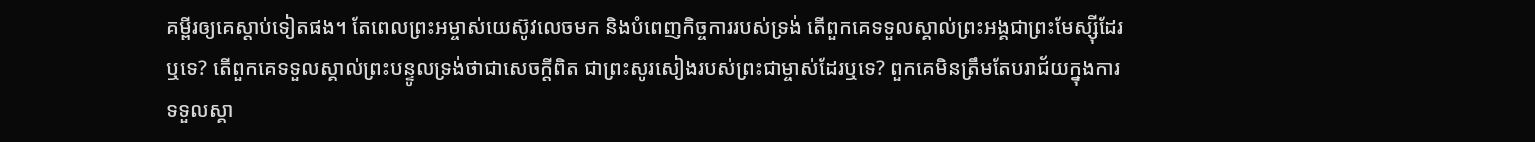គម្ពីរឲ្យគេស្ដាប់ទៀតផង។ តែពេលព្រះអម្ចាស់យេស៊ូវលេចមក និងបំពេញកិច្ចការរបស់ទ្រង់ តើពួកគេទទួលស្គាល់ព្រះអង្គជាព្រះមែស្ស៊ីដែរឬទេ? តើពួកគេទទួលស្គាល់ព្រះបន្ទូលទ្រង់ថាជាសេចក្ដីពិត ជាព្រះសូរសៀងរបស់ព្រះជាម្ចាស់ដែរឬទេ? ពួកគេមិនត្រឹមតែបរាជ័យក្នុងការទទួលស្គា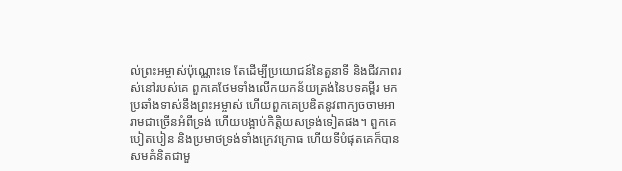ល់ព្រះអម្ចាស់ប៉ុណ្ណោះទេ តែដើម្បីប្រយោជន៍នៃតួនាទី និងជីវភាពរស់នៅរបស់គេ ពួកគេថែមទាំងលើកយកន័យត្រង់នៃបទគម្ពីរ មកប្រឆាំងទាស់នឹងព្រះអម្ចាស់ ហើយពួកគេប្រឌិតនូវពាក្យចចាមអារាមជាច្រើនអំពីទ្រង់ ហើយបង្អាប់កិត្តិយសទ្រង់ទៀតផង។ ពួកគេបៀតបៀន និងប្រមាថទ្រង់ទាំងក្រេវក្រោធ ហើយទីបំផុតគេក៏បានសមគំនិតជាមួ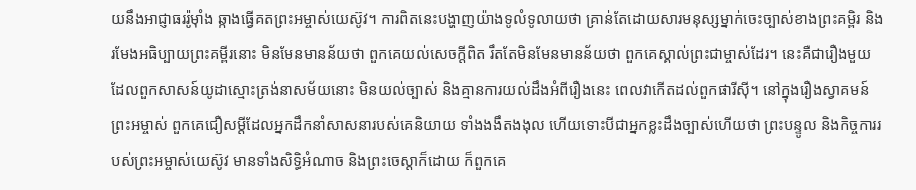យនឹងអាជ្ញាធររ៉ូម៉ាំង ឆ្កាងធ្វើគតព្រះអម្ចាស់យេស៊ូវ។ ការពិតនេះបង្ហាញយ៉ាងទូលំទូលាយថា គ្រាន់តែដោយសារមនុស្សម្នាក់ចេះច្បាស់ខាងព្រះគម្ពិរ និងរមែងអធិប្បាយព្រះគម្ពីរនោះ មិនមែនមានន័យថា ពួកគេយល់សេចក្ដីពិត រឹតតែមិនមែនមានន័យថា ពួកគេស្គាល់ព្រះជាម្ចាស់ដែរ។ នេះគឺជារឿងមួយដែលពួកសាសន៍យូដាស្មោះត្រង់នាសម័យនោះ មិនយល់ច្បាស់ និងគ្មានការយល់ដឹងអំពីរឿងនេះ ពេលវាកើតដល់ពួកផារីស៊ី។ នៅក្នុងរឿងស្វាគមន៍ព្រះអម្ចាស់ ពួកគេជឿសម្ដីដែលអ្នកដឹកនាំសាសនារបស់គេនិយាយ ទាំងងងឹតងងុល ហើយទោះបីជាអ្នកខ្លះដឹងច្បាស់ហើយថា ព្រះបន្ទូល និងកិច្ចការរបស់ព្រះអម្ចាស់យេស៊ូវ មានទាំងសិទ្ធិអំណាច និងព្រះចេស្ដាក៏ដោយ ក៏ពួកគេ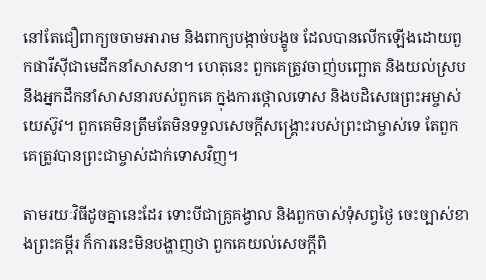នៅតែជឿពាក្យចចាមអារាម និងពាក្យបង្កាច់បង្ខូច ដែលបានលើកឡើងដោយពួកផារីស៊ីជាមេដឹកនាំសាសនា។ ហេតុនេះ ពួកគេត្រូវចាញ់បញ្ឆោត និងយល់ស្របនឹងអ្នកដឹកនាំសាសនារបស់ពួកគេ ក្នុងការថ្កោលទោស និងបដិសេធព្រះអម្ចាស់យេស៊ូវ។ ពួកគេមិនត្រឹមតែមិនទទួលសេចក្ដីសង្គ្រោះរបស់ព្រះជាម្ចាស់ទេ តែពួកគេត្រូវបានព្រះជាម្ចាស់ដាក់ទោសវិញ។

តាមរយៈវិធីដូចគ្នានេះដែរ ទោះបីជាគ្រូគង្វាល និងពួកចាស់ទុំសព្វថ្ងៃ ចេះច្បាស់ខាងព្រះគម្ពីរ ក៏ការនេះមិនបង្ហាញថា ពួកគេយល់សេចក្ដីពិ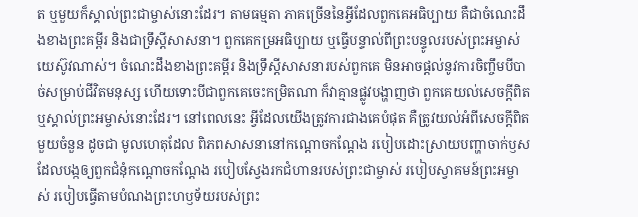ត ឬមួយក៏ស្គាល់ព្រះជាម្ចាស់នោះដែរ។ តាមធម្មតា ភាគច្រើននៃអ្វីដែលពួកគេអធិប្បាយ គឺជាចំណេះដឹងខាងព្រះគម្ពីរ និងជាទ្រឹស្ដីសាសនា។ ពួកគេកម្រអធិប្បាយ ឬធ្វើបន្ទាល់ពីព្រះបន្ទូលរបស់ព្រះអម្ចាស់យេស៊ូវណាស់។ ចំណេះដឹងខាងព្រះគម្ពីរ និងទ្រឹស្ដីសាសនារបស់ពួកគេ មិនអាចផ្ដល់នូវការចិញ្ចឹមបីបាច់សម្រាប់ជីវិតមនុស្ស ហើយទោះបីជាពួកគេចេះកម្រិតណា ក៏វាគ្មានផ្លូវបង្ហាញថា ពួកគេយល់សេចក្ដីពិត ឬស្គាល់ព្រះអម្ចាស់នោះដែរ។ នៅពេលនេះ អ្វីដែលយើងត្រូវការជាងគេបំផុត គឺត្រូវយល់អំពីសេចក្ដីពិតមួយចំនួន ដូចជា មូលហេតុដែល ពិភពសាសនានៅកណ្ដោចកណ្ដែង របៀបដោះស្រាយបញ្ហាចាក់ឫសដែលបង្កឲ្យពួកជំនុំកណ្ដោចកណ្ដែង របៀបស្វែងរកជំហានរបស់ព្រះជាម្ចាស់ របៀបស្វាគមន៍ព្រះអម្ចាស់ របៀបធ្វើតាមបំណងព្រះហឫទ័យរបស់ព្រះ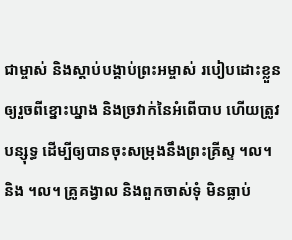ជាម្ចាស់ និងស្ដាប់បង្គាប់ព្រះអម្ចាស់ របៀបដោះខ្លួនឲ្យរួចពីខ្នោះឃ្នាង និងច្រវាក់នៃអំពើបាប ហើយត្រូវបន្សុទ្ធ ដើម្បីឲ្យបានចុះសម្រុងនឹងព្រះគ្រីស្ទ ។ល។ និង ។ល។ គ្រូគង្វាល និងពួកចាស់ទុំ មិនធ្លាប់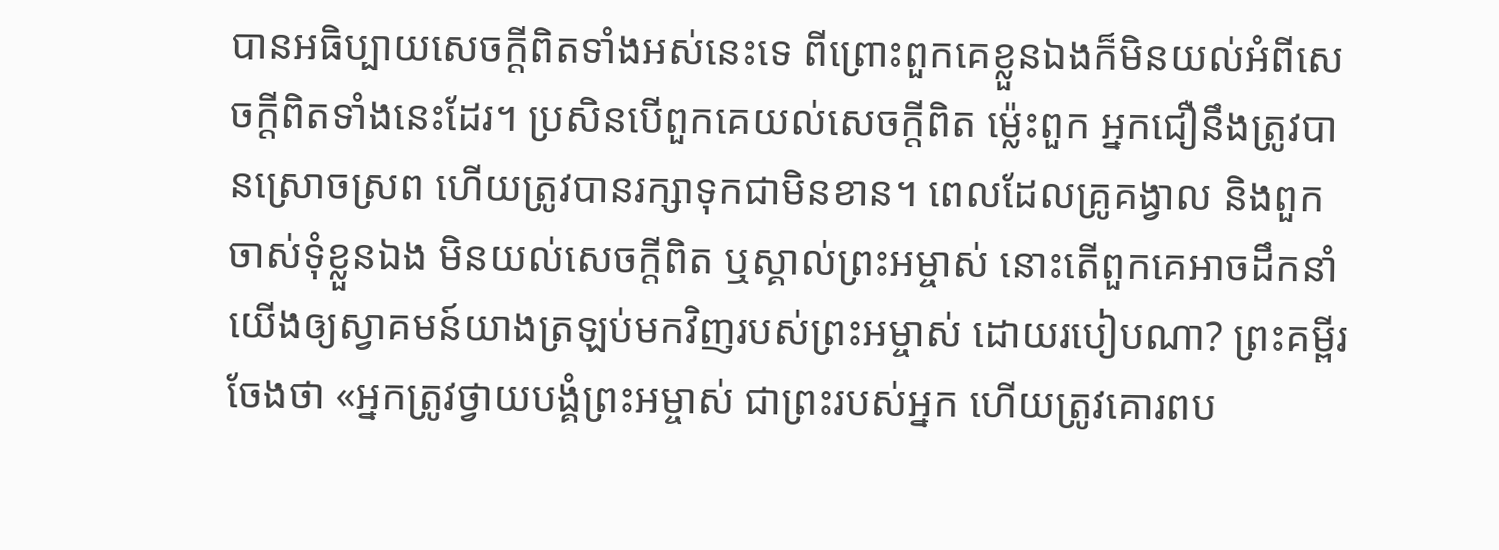បានអធិប្បាយសេចក្ដីពិតទាំងអស់នេះទេ ពីព្រោះពួកគេខ្លួនឯងក៏មិនយល់អំពីសេចក្ដីពិតទាំងនេះដែរ។ ប្រសិនបើពួកគេយល់សេចក្ដីពិត ម្ល៉េះពួក អ្នកជឿនឹងត្រូវបានស្រោចស្រព ហើយត្រូវបានរក្សាទុកជាមិនខាន។ ពេលដែលគ្រូគង្វាល និងពួកចាស់ទុំខ្លួនឯង មិនយល់សេចក្ដីពិត ឬស្គាល់ព្រះអម្ចាស់ នោះតើពួកគេអាចដឹកនាំយើងឲ្យស្វាគមន៍យាងត្រឡប់មកវិញរបស់ព្រះអម្ចាស់ ដោយរបៀបណា? ព្រះគម្ពីរចែងថា «អ្នកត្រូវថ្វាយ‌បង្គំព្រះ‌អម្ចាស់ ជាព្រះ‌របស់អ្នក ហើយត្រូវគោរពប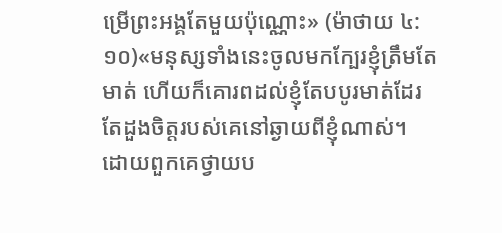ម្រើព្រះ‌អង្គតែមួយប៉ុណ្ណោះ» (ម៉ាថាយ ៤:១០)«មនុស្សទាំងនេះចូលមកក្បែរខ្ញុំត្រឹមតែមាត់ ហើយក៏គោរពដល់ខ្ញុំតែបបូរមាត់ដែរ តែដួងចិត្តរបស់គេនៅឆ្ងាយពីខ្ញុំណាស់។ ដោយពួកគេថ្វាយប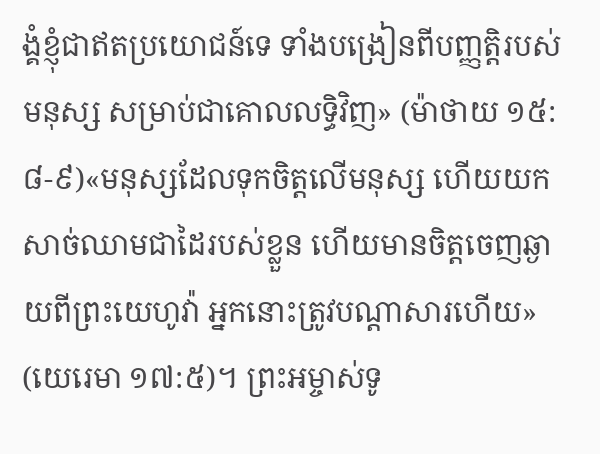ង្គំខ្ញុំជាឥតប្រយោជន៍ទេ ទាំងបង្រៀនពីបញ្ញត្តិរបស់មនុស្ស សម្រាប់ជាគោលលទ្ធិវិញ» (ម៉ាថាយ ១៥:៨-៩)«មនុស្សដែលទុកចិត្តលើមនុស្ស ហើយយកសាច់ឈាមជាដៃរបស់ខ្លួន ហើយមានចិត្តចេញឆ្ងាយពីព្រះយេហូវ៉ា អ្នកនោះត្រូវបណ្ដាសារហើយ» (យេរេមា ១៧:៥)។ ព្រះអម្ចាស់ទូ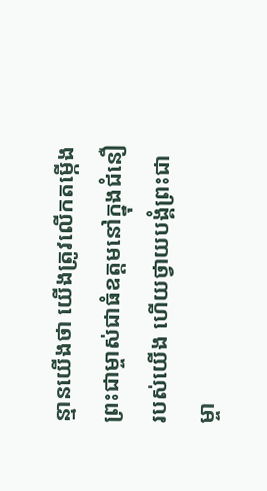ន្មានយើងថា យើងត្រូវលើកតម្កើងព្រះជាម្ចាស់ជាធំឧត្ដមនៅក្នុងជំនឿរបស់យើង ហើយថ្វាយបង្គំព្រះជាម្ចា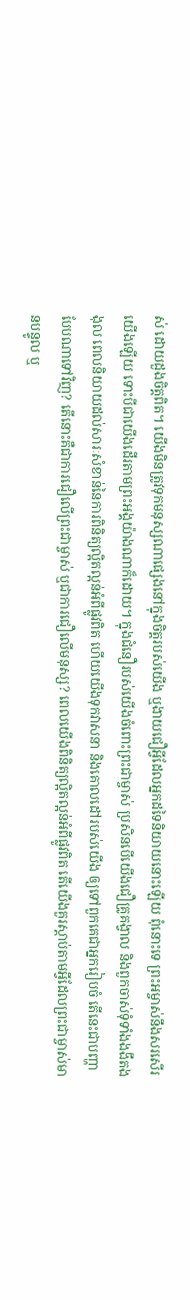ស់ ដោយដួងចិត្តពិត។ យើងមិនត្រូវទុកមនុស្សណាផ្សេងនៅក្នុងចិត្តរបស់យើង ឬងាយជឿអ្វីដែលអ្នកដទៃនិយាយនោះឡើយ ពុំនោះទេ ព្រះអម្ចាស់នឹងសរសើរយើងឡើយ ទោះបីជាយើងដើរតាមព្រះអង្គយ៉ាងណាក៏ដោយ។ ក្នុងជំនឿរបស់យើងចំពោះព្រះជាម្ចាស់ ប្រសិនបើយើងជឿគ្រូគង្វាល និងពួកចាស់ទុំទាំងងងឹតងងុល ពេលនិយាយដល់សារៈសំខាន់នៃការពិនិត្យល្អិតល្អន់អំពីផ្លូវពិត ហើយយើងទុកវាសនា និងគោលដៅរបស់យើង ឲ្យទៅពួកគេជាអ្នករៀបចំ តើនេះជាបញ្ហាបែបណាទៅវិញ? តើនោះគឺជាការជឿលើព្រះជាម្ចាស់ ឬជាការជឿលើមនុស្ស? ពេលយើងពិនិត្យល្អិតល្អន់អំពីផ្លូវពិត តើយើងគួរស្ដាប់តាមអ្វីដែលព្រះជាម្ចាស់មានបន្ទូល ឬ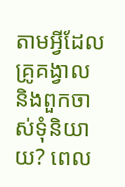តាមអ្វីដែលគ្រូគង្វាល និងពួកចាស់ទុំនិយាយ? ពេល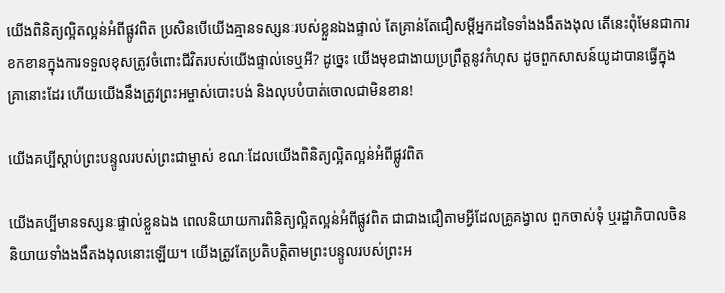យើងពិនិត្យល្អិតល្អន់អំពីផ្លូវពិត ប្រសិនបើយើងគ្មានទស្សនៈរបស់ខ្លួនឯងផ្ទាល់ តែគ្រាន់តែជឿសម្ដីអ្នកដទៃទាំងងងឹតងងុល តើនេះពុំមែនជាការខកខានក្នុងការទទួលខុសត្រូវចំពោះជីវិតរបស់យើងផ្ទាល់ទេឬអី? ដូច្នេះ យើងមុខជាងាយប្រព្រឹត្តនូវកំហុស ដូចពួកសាសន៍យូដាបានធ្វើក្នុងគ្រានោះដែរ ហើយយើងនឹងត្រូវព្រះអម្ចាស់បោះបង់ និងលុបបំបាត់ចោលជាមិនខាន!

យើងគប្បីស្ដាប់ព្រះបន្ទូលរបស់ព្រះជាម្ចាស់ ខណៈដែលយើងពិនិត្យល្អិតល្អន់អំពីផ្លូវពិត

យើងគប្បីមានទស្សនៈផ្ទាល់ខ្លួនឯង ពេលនិយាយការពិនិត្យល្អិតល្អន់អំពីផ្លូវពិត ជាជាងជឿតាមអ្វីដែលគ្រូគង្វាល ពួកចាស់ទុំ ឬរដ្ឋាភិបាលចិននិយាយទាំងងងឹតងងុលនោះឡើយ។ យើងត្រូវតែប្រតិបត្តិតាមព្រះបន្ទូលរបស់ព្រះអ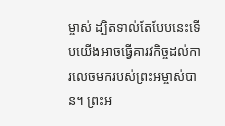ម្ចាស់ ដ្បិតទាល់តែបែបនេះទើបយើងអាចធ្វើគារវកិច្ចដល់ការលេចមករបស់ព្រះអម្ចាស់បាន។ ព្រះអ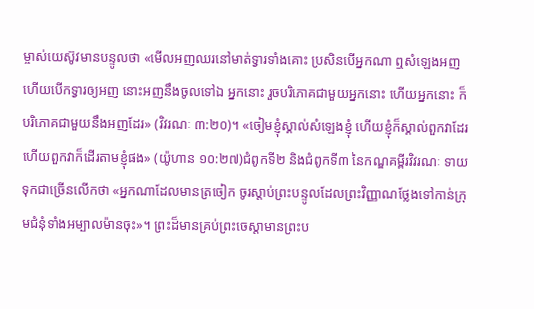ម្ចាស់យេស៊ូវមានបន្ទូលថា «មើលអញឈរនៅមាត់ទ្វារទាំងគោះ ប្រសិនបើអ្នកណា ឮសំឡេងអញ ហើយបើកទ្វារឲ្យអញ នោះអញនឹងចូលទៅឯ អ្នកនោះ រួចបរិភោគជាមួយអ្នកនោះ ហើយអ្នកនោះ ក៏បរិភោគជាមួយនឹងអញដែរ» (វិវរណៈ ៣:២០)។ «ចៀមខ្ញុំស្គាល់សំឡេងខ្ញុំ ហើយខ្ញុំក៏ស្គាល់ពួកវាដែរ ហើយពួកវាក៏ដើរតាមខ្ញុំផង» (យ៉ូហាន ១០:២៧)ជំពូកទី២ និងជំពូកទី៣ នៃកណ្ឌគម្ពីរវិវរណៈ ទាយទុកជាច្រើនលើកថា «អ្នកណាដែលមានត្រចៀក ចូរស្ដាប់ព្រះបន្ទូលដែលព្រះវិញ្ញាណថ្លែងទៅកាន់ក្រុមជំនុំទាំងអម្បាលម៉ានចុះ»។ ព្រះដ៏មានគ្រប់ព្រះចេស្ដាមានព្រះប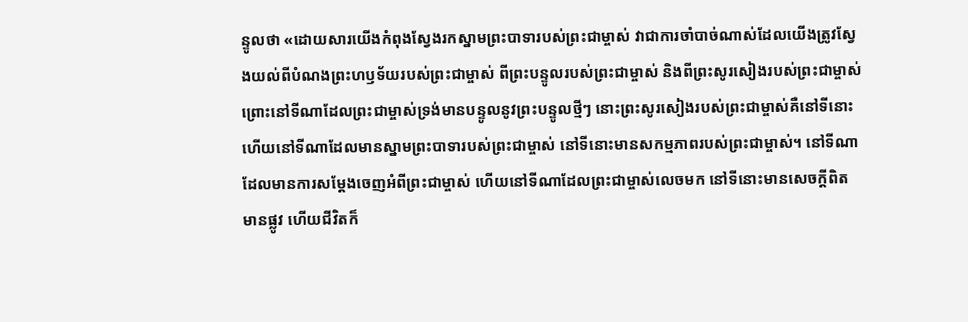ន្ទូលថា «ដោយសារយើងកំពុងស្វែងរកស្នាមព្រះបាទារបស់ព្រះជាម្ចាស់ វាជាការចាំបាច់ណាស់ដែលយើងត្រូវស្វែងយល់ពីបំណងព្រះហឫទ័យរបស់ព្រះជាម្ចាស់ ពីព្រះបន្ទូលរបស់ព្រះជាម្ចាស់ និងពីព្រះសូរសៀងរបស់ព្រះជាម្ចាស់ ព្រោះនៅទីណាដែលព្រះជាម្ចាស់ទ្រង់មានបន្ទូលនូវព្រះបន្ទូលថ្មីៗ នោះព្រះសូរសៀងរបស់ព្រះជាម្ចាស់គឺនៅទីនោះ ហើយនៅទីណាដែលមានស្នាមព្រះបាទារបស់ព្រះជាម្ចាស់ នៅទីនោះមានសកម្មភាពរបស់ព្រះជាម្ចាស់។ នៅទីណាដែលមានការសម្តែងចេញអំពីព្រះជាម្ចាស់ ហើយនៅទីណាដែលព្រះជាម្ចាស់លេចមក នៅទីនោះមានសេចក្តីពិត មានផ្លូវ ហើយជីវិតក៏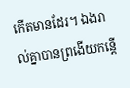កើតមានដែរ។ ឯងរាល់គ្នាបានព្រងើយកន្តើ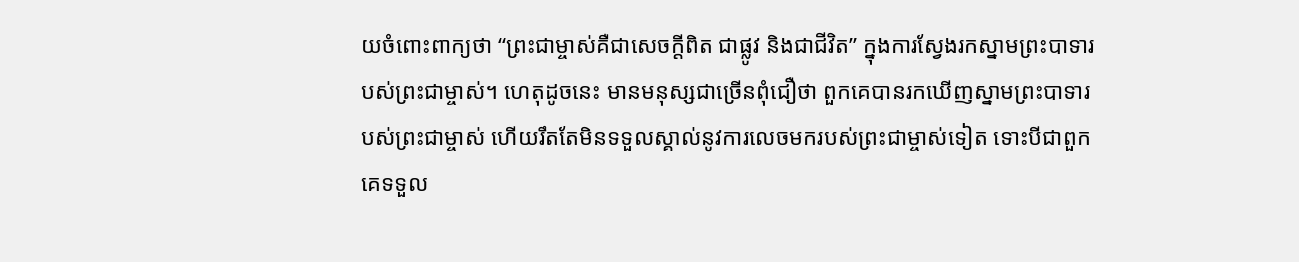យចំពោះពាក្យថា “ព្រះជាម្ចាស់គឺជាសេចក្តីពិត ជាផ្លូវ និងជាជីវិត” ក្នុងការស្វែងរកស្នាមព្រះបាទារបស់ព្រះជាម្ចាស់។ ហេតុដូចនេះ មានមនុស្សជាច្រើនពុំជឿថា ពួកគេបានរកឃើញស្នាមព្រះបាទារបស់ព្រះជាម្ចាស់ ហើយរឹតតែមិនទទួលស្គាល់នូវការលេចមករបស់ព្រះជាម្ចាស់ទៀត ទោះបីជាពួកគេទទួល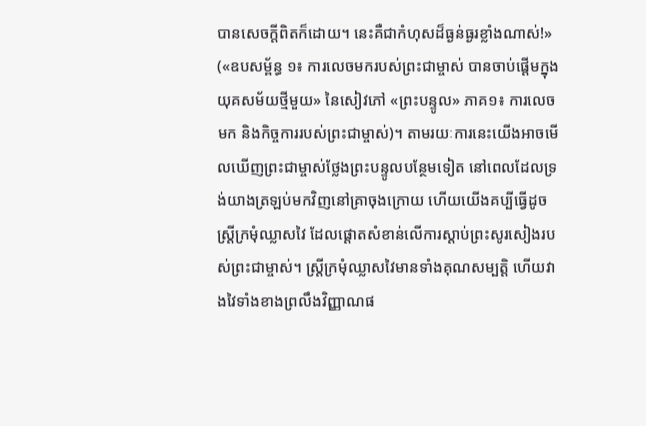បានសេចក្តីពិតក៏ដោយ។ នេះគឺជាកំហុសដ៏ធ្ងន់ធ្ងរខ្លាំងណាស់!» («ឧបសម្ព័ន្ធ ១៖ ការលេចមករបស់ព្រះជាម្ចាស់ បានចាប់ផ្តើមក្នុងយុគសម័យថ្មីមួយ» នៃសៀវភៅ «ព្រះបន្ទូល» ភាគ១៖ ការលេចមក និងកិច្ចការរបស់ព្រះជាម្ចាស់)។ តាមរយៈការនេះយើងអាចមើលឃើញព្រះជាម្ចាស់ថ្លែងព្រះបន្ទូលបន្ថែមទៀត នៅពេលដែលទ្រង់យាងត្រឡប់មកវិញនៅគ្រាចុងក្រោយ ហើយយើងគប្បីធ្វើដូចស្រ្តីក្រមុំឈ្លាសវៃ ដែលផ្ដោតសំខាន់លើការស្ដាប់ព្រះសូរសៀងរបស់ព្រះជាម្ចាស់។ ស្ត្រីក្រមុំឈ្លាសវៃមានទាំងគុណសម្បត្តិ ហើយវាងវៃទាំងខាងព្រលឹងវិញ្ញាណផ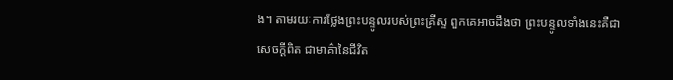ង។ តាមរយៈការថ្លែងព្រះបន្ទូលរបស់ព្រះគ្រីស្ទ ពួកគេអាចដឹងថា ព្រះបន្ទូលទាំងនេះគឺជាសេចក្ដីពិត ជាមាគ៌ានៃជីវិត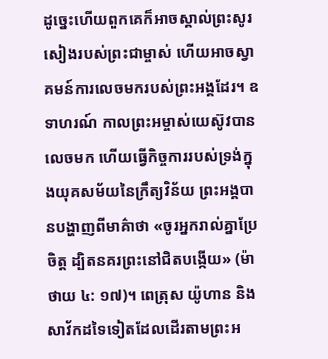ដូច្នេះហើយពួកគេក៏អាចស្គាល់ព្រះសូរសៀងរបស់ព្រះជាម្ចាស់ ហើយអាចស្វាគមន៍ការលេចមករបស់ព្រះអង្គដែរ។ ឧទាហរណ៍ កាលព្រះអម្ចាស់យេស៊ូវបានលេចមក ហើយធ្វើកិច្ចការរបស់ទ្រង់ក្នុងយុគសម័យនៃក្រឹត្យវិន័យ ព្រះអង្គបានបង្ហាញពីមាគ៌ាថា «ចូរអ្នករាល់គ្នាប្រែចិត្ត ដ្បិតនគរព្រះនៅជិតបង្កើយ» (ម៉ាថាយ ៤: ១៧)។ ពេត្រុស យ៉ូហាន និងសាវ័កដទៃទៀតដែលដើរតាមព្រះអ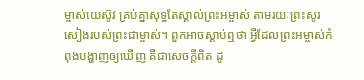ម្ចាស់យេស៊ូវ គ្រប់គ្នាសុទ្ធតែស្គាល់ព្រះអម្ចាស់ តាមរយៈព្រះសូរសៀងរបស់ព្រះជាម្ចាស់។ ពួកអាចស្ដាប់ឮថា អ្វីដែលព្រះអម្ចាស់កំពុងបង្ហាញឲ្យឃើញ គឺជាសេចក្ដីពិត ដូ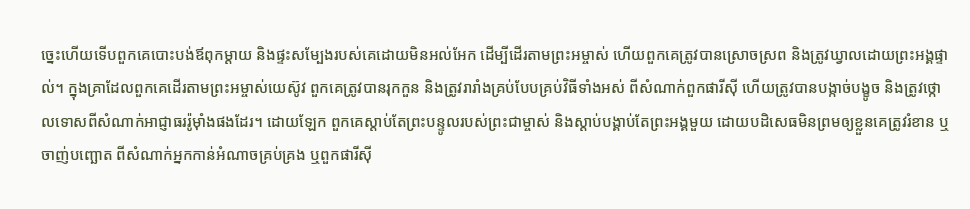ច្នេះហើយទើបពួកគេបោះបង់ឪពុកម្ដាយ និងផ្ទះសម្បែងរបស់គេដោយមិនអល់អែក ដើម្បីដើរតាមព្រះអម្ចាស់ ហើយពួកគេត្រូវបានស្រោចស្រព និងត្រូវឃ្វាលដោយព្រះអង្គផ្ទាល់។ ក្នុងគ្រាដែលពួកគេដើរតាមព្រះអម្ចាស់យេស៊ូវ ពួកគេត្រូវបានរុកកួន និងត្រូវរារាំងគ្រប់បែបគ្រប់វិធីទាំងអស់ ពីសំណាក់ពួកផារីស៊ី ហើយត្រូវបានបង្កាច់បង្ខូច និងត្រូវថ្កោលទោសពីសំណាក់អាជ្ញាធររ៉ូម៉ាំងផងដែរ។ ដោយឡែក ពួកគេស្ដាប់តែព្រះបន្ទូលរបស់ព្រះជាម្ចាស់ និងស្ដាប់បង្គាប់តែព្រះអង្គមួយ ដោយបដិសេធមិនព្រមឲ្យខ្លួនគេត្រូវរំខាន ឬចាញ់បញ្ឆោត ពីសំណាក់អ្នកកាន់អំណាចគ្រប់គ្រង ឬពួកផារីស៊ី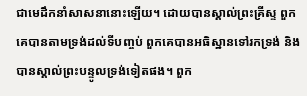ជាមេដឹកនាំសាសនានោះឡើយ។ ដោយបានស្គាល់ព្រះគ្រីស្ទ ពួកគេបានតាមទ្រង់ដល់ទីបញ្ចប់ ពួកគេបានអធិស្ឋានទៅរកទ្រង់ និងបានស្គាល់ព្រះបន្ទូលទ្រង់ទៀតផង។ ពួក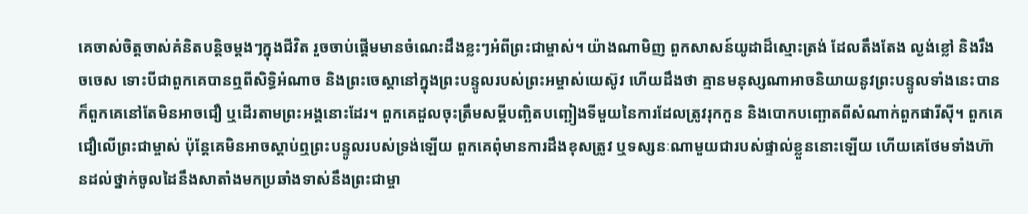គេចាស់ចិត្តចាស់គំនិតបន្តិចម្ដងៗក្នុងជីវិត រួចចាប់ផ្ដើមមានចំណេះដឹងខ្លះៗអំពីព្រះជាម្ចាស់។ យ៉ាងណាមិញ ពួកសាសន៍យូដាដ៏ស្មោះត្រង់ ដែលតឹងតែង ល្ងង់ខ្លៅ និងរឹងចចេស ទោះបីជាពួកគេបានឮពីសិទ្ធិអំណាច និងព្រះចេស្ដានៅក្នុងព្រះបន្ទូលរបស់ព្រះអម្ចាស់យេស៊ូវ ហើយដឹងថា គ្មានមនុស្សណាអាចនិយាយនូវព្រះបន្ទូលទាំងនេះបាន ក៏ពួកគេនៅតែមិនអាចជឿ ឬដើរតាមព្រះអង្គនោះដែរ។ ពួកគេដួលចុះត្រឹមសម្ដីបញ្ឆិតបញ្ឆៀងទីមួយនៃការដែលត្រូវរុកកួន និងបោកបញ្ឆោតពីសំណាក់ពួកផារីស៊ី។ ពួកគេជឿលើព្រះជាម្ចាស់ ប៉ុន្តែគេមិនអាចស្ដាប់ឮព្រះបន្ទូលរបស់ទ្រង់ឡើយ ពួកគេពុំមានការដឹងខុសត្រូវ ឬទស្សនៈណាមួយជារបស់ផ្ទាល់ខ្លួននោះឡើយ ហើយគេថែមទាំងហ៊ានដល់ថ្នាក់ចូលដៃនឹងសាតាំងមកប្រឆាំងទាស់នឹងព្រះជាម្ចា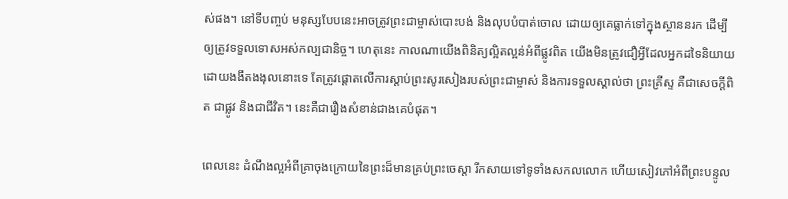ស់ផង។ នៅទីបញ្ចប់ មនុស្សបែបនេះអាចត្រូវព្រះជាម្ចាស់បោះបង់ និងលុបបំបាត់ចោល ដោយឲ្យគេធ្លាក់ទៅក្នុងស្ថាននរក ដើម្បីឲ្យត្រូវទទួលទោសអស់កល្បជានិច្ច។ ហេតុនេះ កាលណាយើងពិនិត្យល្អិតល្អន់អំពីផ្លូវពិត យើងមិនត្រូវជឿអ្វីដែលអ្នកដទៃនិយាយ ដោយងងឹតងងុលនោះទេ តែត្រូវផ្ដោតលើការស្ដាប់ព្រះសូរសៀងរបស់ព្រះជាម្ចាស់ និងការទទួលស្គាល់ថា ព្រះគ្រីស្ទ គឺជាសេចក្ដីពិត ជាផ្លូវ និងជាជីវិត។ នេះគឺជារឿងសំខាន់ជាងគេបំផុត។

ពេលនេះ ដំណឹងល្អអំពីគ្រាចុងក្រោយនៃព្រះដ៏មានគ្រប់ព្រះចេស្ដា រីកសាយទៅទូទាំងសកលលោក ហើយសៀវភៅអំពីព្រះបន្ទូល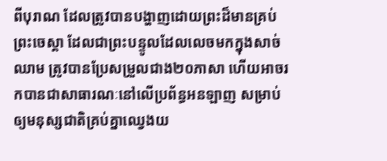ពីបុរាណ ដែលត្រូវបានបង្ហាញដោយព្រះដ៏មានគ្រប់ព្រះចេស្ដា ដែលជាព្រះបន្ទូលដែលលេចមកក្នុងសាច់ឈាម ត្រូវបានប្រែសម្រួលជាង២០ភាសា ហើយអាចរកបានជាសាធារណៈនៅលើប្រព័ន្ធអនឡាញ សម្រាប់ឲ្យមនុស្សជាតិគ្រប់គ្នាឈ្វេងយ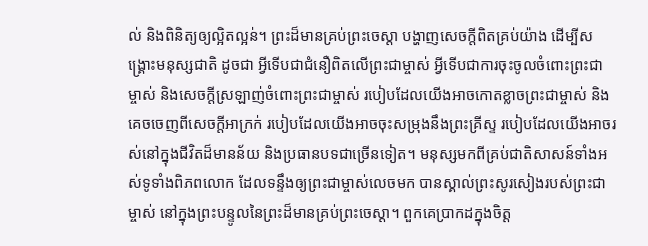ល់ និងពិនិត្យឲ្យល្អិតល្អន់។ ព្រះដ៏មានគ្រប់ព្រះចេស្ដា បង្ហាញសេចក្តីពិតគ្រប់យ៉ាង ដើម្បីសង្គ្រោះមនុស្សជាតិ ដូចជា អ្វីទើបជាជំនឿពិតលើព្រះជាម្ចាស់ អ្វីទើបជាការចុះចូលចំពោះព្រះជាម្ចាស់ និងសេចក្ដីស្រឡាញ់ចំពោះព្រះជាម្ចាស់ របៀបដែលយើងអាចកោតខ្លាចព្រះជាម្ចាស់ និងគេចចេញពីសេចក្ដីអាក្រក់ របៀបដែលយើងអាចចុះសម្រុងនឹងព្រះគ្រីស្ទ របៀបដែលយើងអាចរស់នៅក្នុងជីវិតដ៏មានន័យ និងប្រធានបទជាច្រើនទៀត។ មនុស្សមកពីគ្រប់ជាតិសាសន៍ទាំងអស់ទូទាំងពិភពលោក ដែលទន្ទឹងឲ្យព្រះជាម្ចាស់លេចមក បានស្គាល់ព្រះសូរសៀងរបស់ព្រះជាម្ចាស់ នៅក្នុងព្រះបន្ទូលនៃព្រះដ៏មានគ្រប់ព្រះចេស្ដា។ ពួកគេប្រាកដក្នុងចិត្ត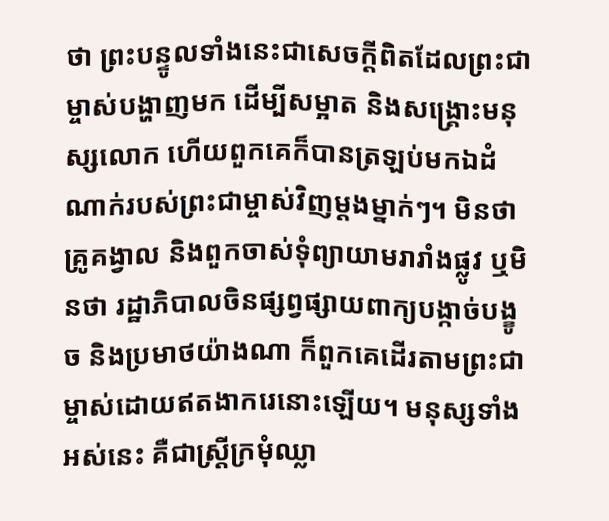ថា ព្រះបន្ទូលទាំងនេះជាសេចក្ដីពិតដែលព្រះជាម្ចាស់បង្ហាញមក ដើម្បីសម្អាត និងសង្គ្រោះមនុស្សលោក ហើយពួកគេក៏បានត្រឡប់មកឯដំណាក់របស់ព្រះជាម្ចាស់វិញម្ដងម្នាក់ៗ។ មិនថា គ្រូគង្វាល និងពួកចាស់ទុំព្យាយាមរារាំងផ្លូវ ឬមិនថា រដ្ឋាភិបាលចិនផ្សព្វផ្សាយពាក្យបង្កាច់បង្ខូច និងប្រមាថយ៉ាងណា ក៏ពួកគេដើរតាមព្រះជាម្ចាស់ដោយឥតងាករេនោះឡើយ។ មនុស្សទាំងអស់នេះ គឺជាស្ត្រីក្រមុំឈ្លា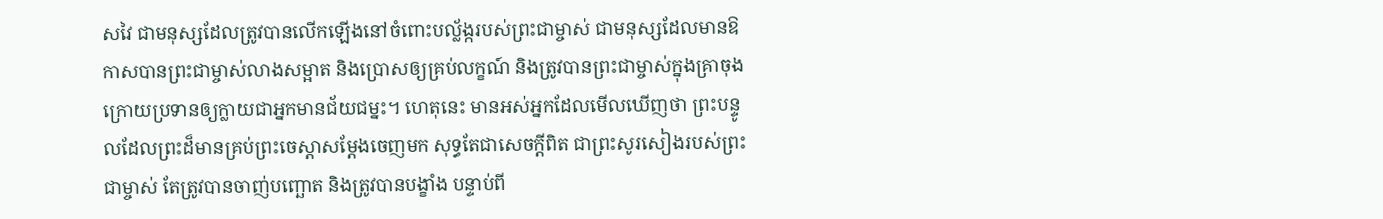សវៃ ជាមនុស្សដែលត្រូវបានលើកឡើងនៅចំពោះបល្ល័ង្ករបស់ព្រះជាម្ចាស់ ជាមនុស្សដែលមានឱកាសបានព្រះជាម្ចាស់លាងសម្អាត និងប្រោសឲ្យគ្រប់លក្ខណ៍ និងត្រូវបានព្រះជាម្ចាស់ក្នុងគ្រាចុងក្រោយប្រទានឲ្យក្លាយជាអ្នកមានជ័យជម្នះ។ ហេតុនេះ មានអស់អ្នកដែលមើលឃើញថា ព្រះបន្ទូលដែលព្រះដ៏មានគ្រប់ព្រះចេស្ដាសម្ដែងចេញមក សុទ្ធតែជាសេចក្ដីពិត ជាព្រះសូរសៀងរបស់ព្រះជាម្ចាស់ តែត្រូវបានចាញ់បញ្ឆោត និងត្រូវបានបង្ខាំង បន្ទាប់ពី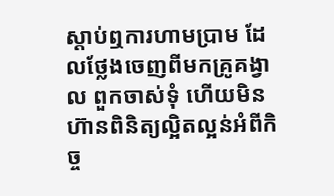ស្ដាប់ឮការហាមប្រាម ដែលថ្លែងចេញពីមកគ្រូគង្វាល ពួកចាស់ទុំ ហើយមិនហ៊ានពិនិត្យល្អិតល្អន់អំពីកិច្ច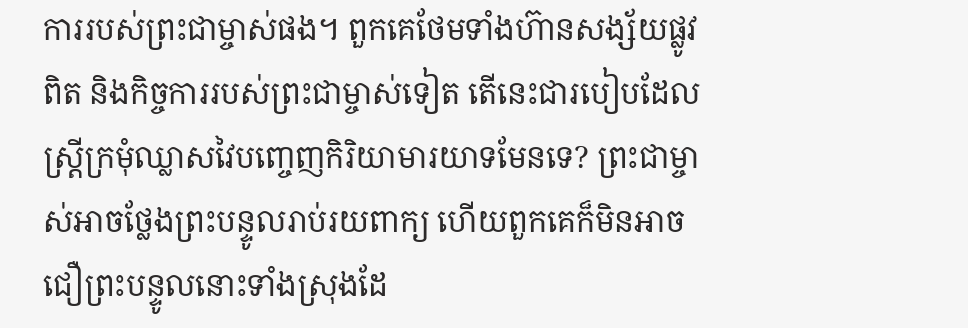ការរបស់ព្រះជាម្ចាស់ផង។ ពួកគេថែមទាំងហ៊ានសង្ស័យផ្លូវពិត និងកិច្ចការរបស់ព្រះជាម្ចាស់ទៀត តើនេះជារបៀបដែលស្ត្រីក្រមុំឈ្លាសវៃបញ្ចេញកិរិយាមារយាទមែនទេ? ព្រះជាម្ចាស់អាចថ្លែងព្រះបន្ទូលរាប់រយពាក្យ ហើយពួកគេក៏មិនអាចជឿព្រះបន្ទូលនោះទាំងស្រុងដែ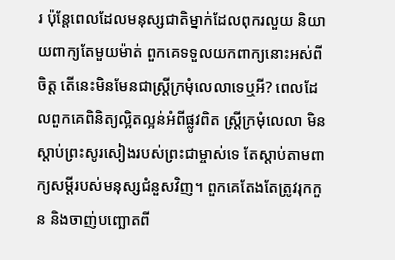រ ប៉ុន្តែពេលដែលមនុស្សជាតិម្នាក់ដែលពុករលួយ និយាយពាក្យតែមួយម៉ាត់ ពួកគេទទួលយកពាក្យនោះអស់ពីចិត្ត តើនេះមិនមែនជាស្ត្រីក្រមុំលេលាទេឬអី? ពេលដែលពួកគេពិនិត្យល្អិតល្អន់អំពីផ្លូវពិត ស្ត្រីក្រមុំលេលា មិនស្ដាប់ព្រះសូរសៀងរបស់ព្រះជាម្ចាស់ទេ តែស្ដាប់តាមពាក្យសម្ដីរបស់មនុស្សជំនួសវិញ។ ពួកគេតែងតែត្រូវរុកកួន និងចាញ់បញ្ឆោតពី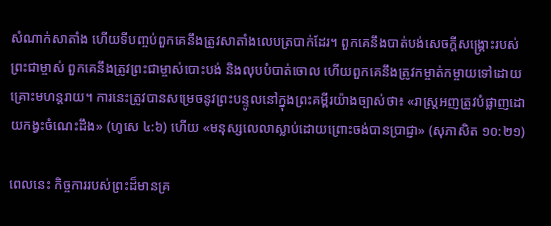សំណាក់សាតាំង ហើយទីបញ្ចប់ពួកគេនឹងត្រូវសាតាំងលេបត្របាក់ដែរ។ ពួកគេនឹងបាត់បង់សេចក្ដីសង្គ្រោះរបស់ព្រះជាម្ចាស់ ពួកគេនឹងត្រូវព្រះជាម្ចាស់បោះបង់ និងលុបបំបាត់ចោល ហើយពួកគេនឹងត្រូវកម្ចាត់កម្ចាយទៅដោយគ្រោះមហន្តរាយ។ ការនេះត្រូវបានសម្រេចនូវព្រះបន្ទូលនៅក្នុងព្រះគម្ពីរយ៉ាងច្បាស់ថា៖ «រាស្ត្រអញត្រូវបំផ្លាញដោយកង្វះចំណេះដឹង» (ហូសេ ៤:៦) ហើយ «មនុស្សលេលាស្លាប់ដោយព្រោះចង់បានប្រាជ្ញា» (សុភាសិត ១០:២១)

ពេលនេះ កិច្ចការរបស់ព្រះដ៏មានគ្រ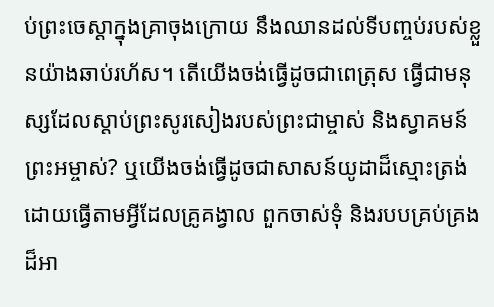ប់ព្រះចេស្ដាក្នុងគ្រាចុងក្រោយ នឹងឈានដល់ទីបញ្ចប់របស់ខ្លួនយ៉ាងឆាប់រហ័ស។ តើយើងចង់ធ្វើដូចជាពេត្រុស ធ្វើជាមនុស្សដែលស្ដាប់ព្រះសូរសៀងរបស់ព្រះជាម្ចាស់ និងស្វាគមន៍ព្រះអម្ចាស់? ឬយើងចង់ធ្វើដូចជាសាសន៍យូដាដ៏ស្មោះត្រង់ ដោយធ្វើតាមអ្វីដែលគ្រូគង្វាល ពួកចាស់ទុំ និងរបបគ្រប់គ្រងដ៏អា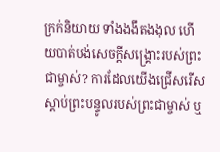ក្រក់និយាយ ទាំងងងឹតងងុល ហើយបាត់បង់សេចក្ដីសង្គ្រោះរបស់ព្រះជាម្ចាស់? ការដែលយើងជ្រើសរើសស្ដាប់ព្រះបន្ទូលរបស់ព្រះជាម្ចាស់ ឬ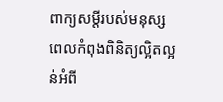ពាក្យសម្ដីរបស់មនុស្ស ពេលកំពុងពិនិត្យល្អិតល្អន់អំពី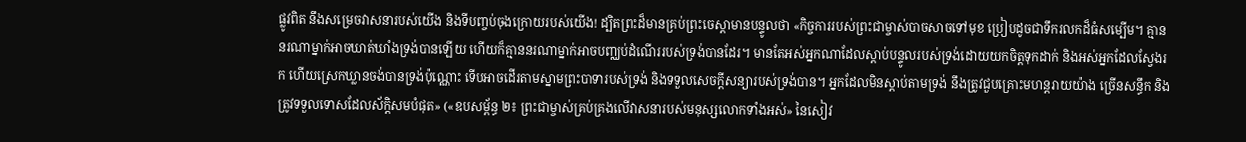ផ្លូវពិត នឹងសម្រេចវាសនារបស់យើង និងទីបញ្ចប់ចុងក្រោយរបស់យើង! ដ្បិតព្រះដ៏មានគ្រប់ព្រះចេស្ដាមានបន្ទូលថា «កិច្ចការរបស់ព្រះជាម្ចាស់បាចសាចទៅមុខ ប្រៀបដូចជាទឹករលកដ៏ធំសម្បើម។ គ្មាននរណាម្នាក់អាចឃាត់ឃាំងទ្រង់បានឡើយ ហើយក៏គ្មាននរណាម្នាក់អាចបញ្ឈប់ដំណើររបស់ទ្រង់បានដែរ។ មានតែអស់អ្នកណាដែលស្ដាប់បន្ទូលរបស់ទ្រង់ដោយយកចិត្តទុកដាក់ និងអស់អ្នកដែលស្វែងរក ហើយស្រេកឃ្លានចង់បានទ្រង់ប៉ុណ្ណោះ ទើបអាចដើរតាមស្នាមព្រះបាទារបស់ទ្រង់ និងទទួលសេចក្ដីសន្យារបស់ទ្រង់បាន។ អ្នកដែលមិនស្ដាប់តាមទ្រង់ នឹងត្រូវជួបគ្រោះមហន្តរាយយ៉ាង ច្រើនសន្ធឹក និងត្រូវទទួលទោសដែលស័ក្តិសមបំផុត» («ឧបសម្ព័ន្ធ ២៖ ព្រះជាម្ចាស់គ្រប់គ្រងលើវាសនារបស់មនុស្សលោកទាំងអស់» នៃសៀវ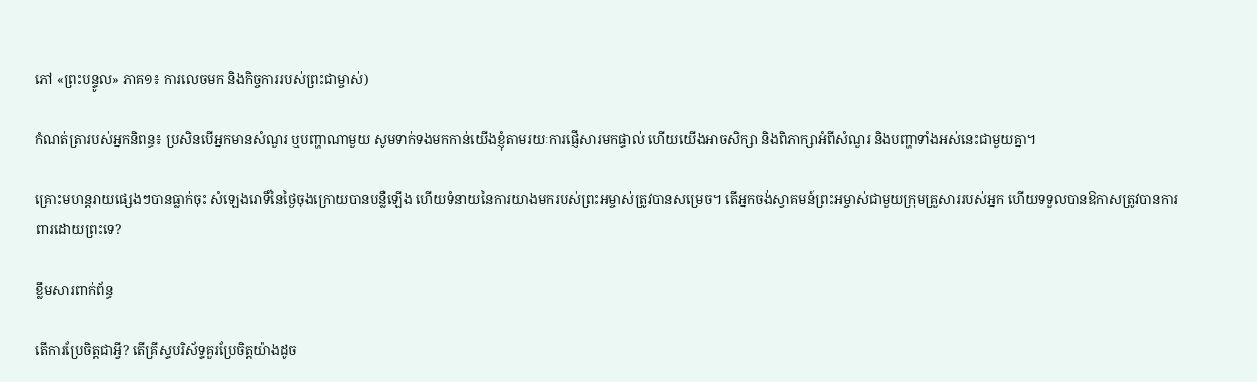ភៅ «ព្រះបន្ទូល» ភាគ១៖ ការលេចមក និងកិច្ចការរបស់ព្រះជាម្ចាស់)

កំណត់ត្រារបស់អ្នកនិពន្ធ៖ ប្រសិនបើអ្នកមានសំណួរ ឬបញ្ហាណាមួយ សូមទាក់ទងមកកាន់យើងខ្ញុំតាមរយៈការផ្ញើសារមកផ្ទាល់ ហើយយើងអាចសិក្សា និងពិភាក្សាអំពីសំណួរ និងបញ្ហាទាំងអស់នេះជាមួយគ្នា។

គ្រោះមហន្តរាយផ្សេងៗបានធ្លាក់ចុះ សំឡេងរោទិ៍នៃថ្ងៃចុងក្រោយបានបន្លឺឡើង ហើយទំនាយនៃការយាងមករបស់ព្រះអម្ចាស់ត្រូវបានសម្រេច។ តើអ្នកចង់ស្វាគមន៍ព្រះអម្ចាស់ជាមួយក្រុមគ្រួសាររបស់អ្នក ហើយទទួលបានឱកាសត្រូវបានការពារដោយព្រះទេ?

ខ្លឹមសារពាក់ព័ន្ធ

តើការប្រែចិត្តជាអ្វី? តើគ្រីស្ទបរិស័ទ្ទគួរប្រែចិត្តយ៉ាងដូច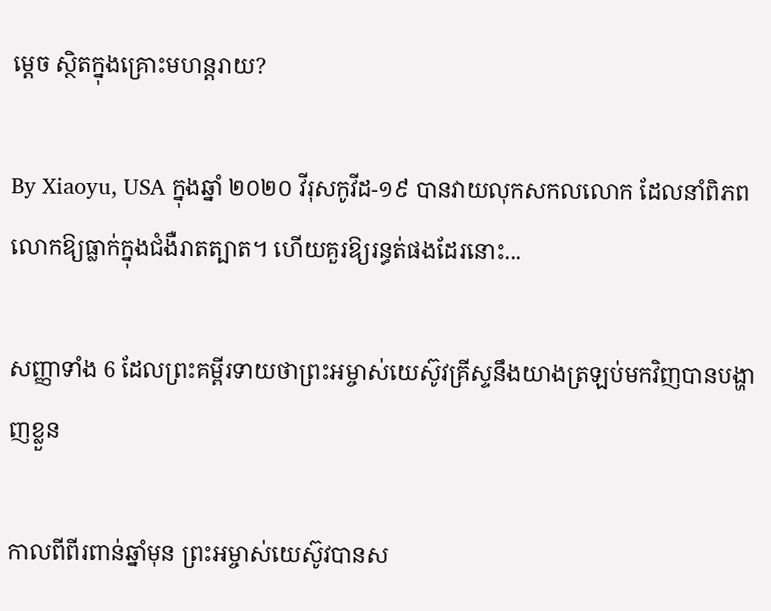ម្ដេច ស្ថិតក្នុងគ្រោះមហន្តរាយ?

By Xiaoyu, USA ក្នុងឆ្នាំ ២០២០ វីរុសកូវីដ-១៩ បានវាយលុកសកលលោក ដែលនាំពិភពលោកឱ្យធ្លាក់ក្នុងជំងឺរាតត្បាត។ ហើយគួរឱ្យរន្ធត់ផងដែរនោះ...

សញ្ញាទាំង 6 ដែលព្រះគម្ពីរទាយថាព្រះអម្ចាស់យេស៊ូវគ្រីស្ទនឹងយាងត្រឡប់មកវិញបានបង្ហាញខ្លួន

កាលពីពីរពាន់ឆ្នាំមុន ព្រះអម្ចាស់យេស៊ូវបានស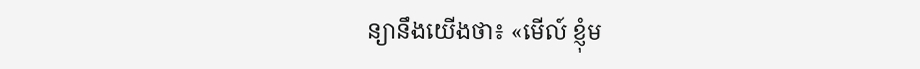ន្យានឹងយើងថា៖ «មើល៍ ខ្ញុំម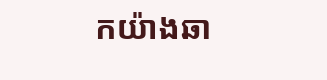កយ៉ាងឆា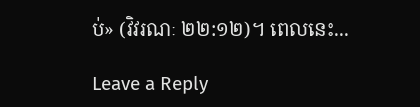ប់» (វិវរណៈ ២២:១២)។ ពេលនេះ...

Leave a Reply